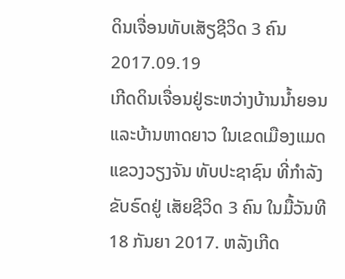ດິນເຈື່ອນທັບເສັຽຊີວິດ 3 ຄົນ
2017.09.19
ເກີດດິນເຈື່ອນຢູ່ຣະຫວ່າງບ້ານນ້ຳຍອນ ແລະບ້ານຫາດຍາວ ໃນເຂດເມືອງແມດ ແຂວງວຽງຈັນ ທັບປະຊາຊົນ ທີ່ກຳລັງຂັບຣົດຢູ່ ເສັຍຊີວິດ 3 ຄົນ ໃນມື້ວັນທີ 18 ກັນຍາ 2017. ຫລັງເກີດ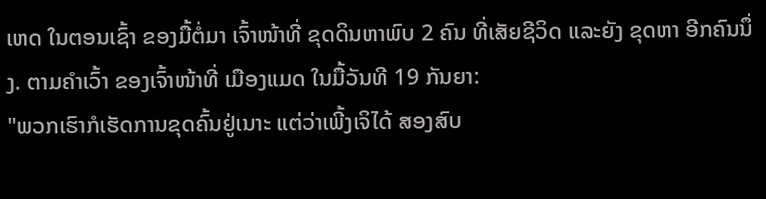ເຫດ ໃນຕອນເຊົ້າ ຂອງມື້ຕໍ່ມາ ເຈົ້າໜ້າທີ່ ຂຸດດິນຫາພົບ 2 ຄົນ ທີ່ເສັຍຊີວິດ ແລະຍັງ ຂຸດຫາ ອີກຄົນນຶ່ງ. ຕາມຄຳເວົ້າ ຂອງເຈົ້າໜ້າທີ່ ເມືອງແມດ ໃນມື້ວັນທີ 19 ກັນຍາ:
"ພວກເຮົາກໍເຮັດການຂຸດຄົ້ນຢູ່ເນາະ ແຕ່ວ່າເພີ້ງເຈິໄດ້ ສອງສົບ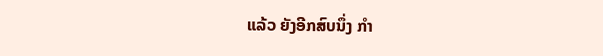ແລ້ວ ຍັງອີກສົບນຶ່ງ ກຳ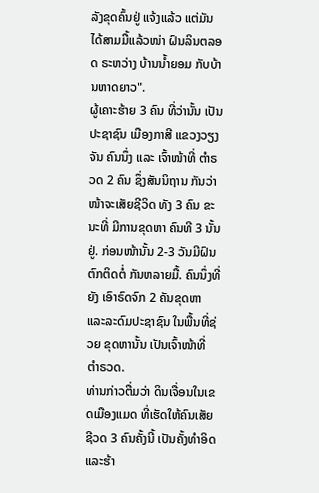ລັງຂຸດຄົ້ນຢູ່ ແຈ້ງແລ້ວ ແຕ່ມັນໄດ້ສາມມື້ແລ້ວໜ່າ ຝົນລິນຕລອດ ຣະຫວ່າງ ບ້ານນ້ຳຍອມ ກັບບ້ານຫາດຍາວ".
ຜູ້ເຄາະຮ້າຍ 3 ຄົນ ທີ່ວ່ານັ້ນ ເປັນປະຊາຊົນ ເມືອງກາສີ ແຂວງວຽງຈັນ ຄົນນຶ່ງ ແລະ ເຈົ້າໜ້າທີ່ ຕຳຣວດ 2 ຄົນ ຊຶ່ງສັນນິຖານ ກັນວ່າ ໜ້າຈະເສັຍຊີວິດ ທັງ 3 ຄົນ ຂະນະທີ່ ມີການຂຸດຫາ ຄົນທີ 3 ນັ້ນຢູ່. ກ່ອນໜ້ານັ້ນ 2-3 ວັນມີຝົນຕົກຕິດຕໍ່ ກັນຫລາຍມື້. ຄົນນຶ່ງທີ່ຍັງ ເອົາຣົດຈົກ 2 ຄັນຂຸດຫາ ແລະລະດົມປະຊາຊົນ ໃນພື້ນທີ່ຊ່ວຍ ຂຸດຫານັ້ນ ເປັນເຈົ້າໜ້າທີ່ ຕຳຣວດ.
ທ່ານກ່າວຕື່ມວ່າ ດິນເຈື່ອນໃນເຂດເມືອງແມດ ທີ່ເຮັດໃຫ້ຄົນເສັຍຊີວດ 3 ຄົນຄັ້ງນີ້ ເປັນຄັ້ງທຳອິດ ແລະຮ້າ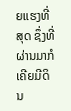ຍແຮງທີ່ສຸດ ຊຶ່ງທີ່ຜ່ານມາກໍ ເຄີຍມີດິນ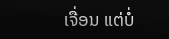ເຈື່ອນ ແຕ່ບໍ່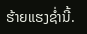ຮ້າຍແຮງຊ່ຳນີ້.